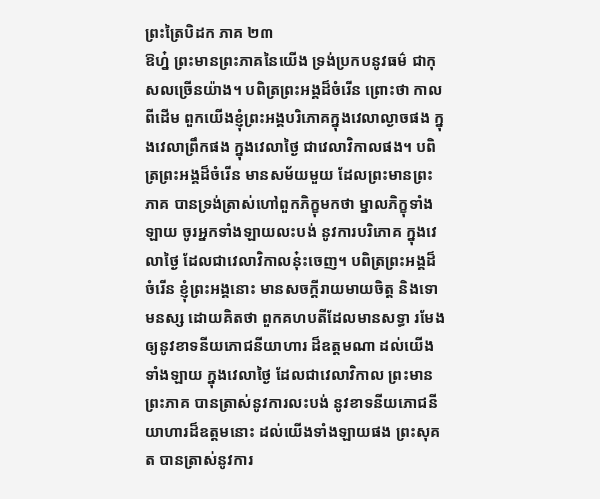ព្រះត្រៃបិដក ភាគ ២៣
ឱហ្ន៎ ព្រះមានព្រះភាគនៃយើង ទ្រង់ប្រកបនូវធម៌ ជាកុសលច្រើនយ៉ាង។ បពិត្រព្រះអង្គដ៏ចំរើន ព្រោះថា កាលពីដើម ពួកយើងខ្ញុំព្រះអង្គបរិភោគក្នុងវេលាល្ងាចផង ក្នុងវេលាព្រឹកផង ក្នុងវេលាថ្ងៃ ជាវេលាវិកាលផង។ បពិត្រព្រះអង្គដ៏ចំរើន មានសម័យមួយ ដែលព្រះមានព្រះភាគ បានទ្រង់ត្រាស់ហៅពួកភិក្ខុមកថា ម្នាលភិក្ខុទាំងឡាយ ចូរអ្នកទាំងឡាយលះបង់ នូវការបរិភោគ ក្នុងវេលាថ្ងៃ ដែលជាវេលាវិកាលនុ៎ះចេញ។ បពិត្រព្រះអង្គដ៏ចំរើន ខ្ញុំព្រះអង្គនោះ មានសចក្តីរាយមាយចិត្ត និងទោមនស្ស ដោយគិតថា ពួកគហបតីដែលមានសទ្ធា រមែងឲ្យនូវខាទនីយភោជនីយាហារ ដ៏ឧត្តមណា ដល់យើងទាំងឡាយ ក្នុងវេលាថ្ងៃ ដែលជាវេលាវិកាល ព្រះមានព្រះភាគ បានត្រាស់នូវការលះបង់ នូវខាទនីយភោជនីយាហារដ៏ឧត្តមនោះ ដល់យើងទាំងឡាយផង ព្រះសុគត បានត្រាស់នូវការ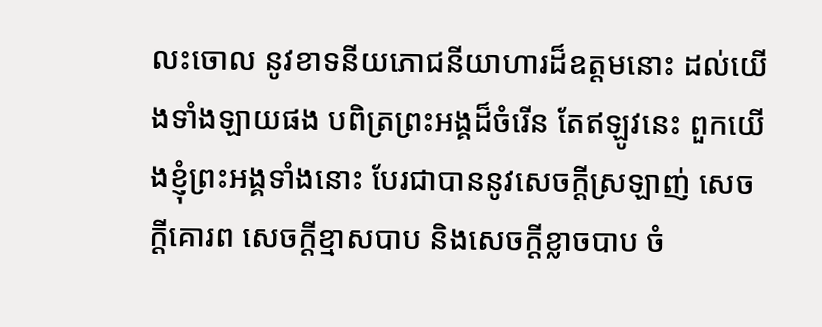លះចោល នូវខាទនីយភោជនីយាហារដ៏ឧត្តមនោះ ដល់យើងទាំងឡាយផង បពិត្រព្រះអង្គដ៏ចំរើន តែឥឡូវនេះ ពួកយើងខ្ញុំព្រះអង្គទាំងនោះ បែរជាបាននូវសេចក្តីស្រឡាញ់ សេចក្តីគោរព សេចក្តីខ្មាសបាប និងសេចក្តីខ្លាចបាប ចំ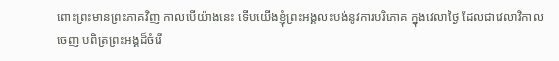ពោះព្រះមានព្រះភាគវិញ កាលបើយ៉ាងនេះ ទើបយើងខ្ញុំព្រះអង្គលះបង់នូវការបរិភោគ ក្នុងវេលាថ្ងៃ ដែលជាវេលាវិកាលចេញ បពិត្រព្រះអង្គដ៏ចំរើ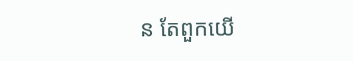ន តែពួកយើ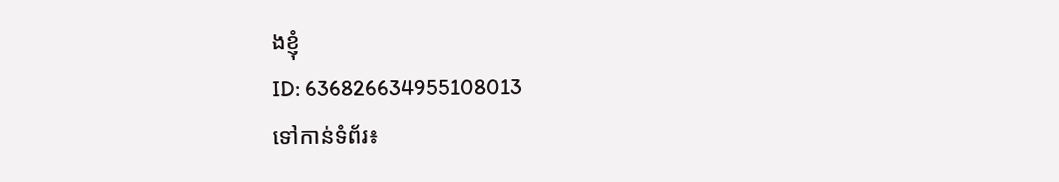ងខ្ញុំ
ID: 636826634955108013
ទៅកាន់ទំព័រ៖